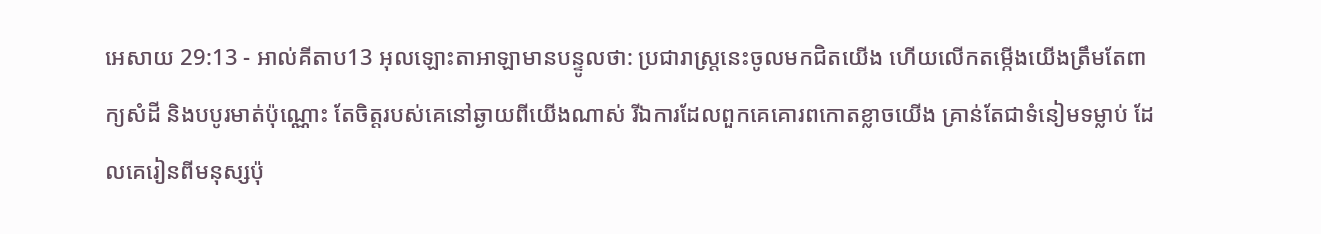អេសាយ 29:13 - អាល់គីតាប13 អុលឡោះតាអាឡាមានបន្ទូលថា: ប្រជារាស្ត្រនេះចូលមកជិតយើង ហើយលើកតម្កើងយើងត្រឹមតែពាក្យសំដី និងបបូរមាត់ប៉ុណ្ណោះ តែចិត្តរបស់គេនៅឆ្ងាយពីយើងណាស់ រីឯការដែលពួកគេគោរពកោតខ្លាចយើង គ្រាន់តែជាទំនៀមទម្លាប់ ដែលគេរៀនពីមនុស្សប៉ុ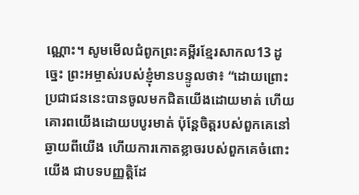ណ្ណោះ។ សូមមើលជំពូកព្រះគម្ពីរខ្មែរសាកល13 ដូច្នេះ ព្រះអម្ចាស់របស់ខ្ញុំមានបន្ទូលថា៖ “ដោយព្រោះប្រជាជននេះបានចូលមកជិតយើងដោយមាត់ ហើយគោរពយើងដោយបបូរមាត់ ប៉ុន្តែចិត្តរបស់ពួកគេនៅឆ្ងាយពីយើង ហើយការកោតខ្លាចរបស់ពួកគេចំពោះយើង ជាបទបញ្ញត្តិដែ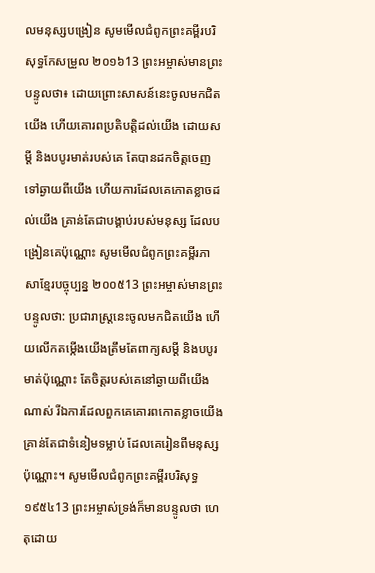លមនុស្សបង្រៀន សូមមើលជំពូកព្រះគម្ពីរបរិសុទ្ធកែសម្រួល ២០១៦13 ព្រះអម្ចាស់មានព្រះបន្ទូលថា៖ ដោយព្រោះសាសន៍នេះចូលមកជិតយើង ហើយគោរពប្រតិបត្តិដល់យើង ដោយសម្ដី និងបបូរមាត់របស់គេ តែបានដកចិត្តចេញទៅឆ្ងាយពីយើង ហើយការដែលគេកោតខ្លាចដល់យើង គ្រាន់តែជាបង្គាប់របស់មនុស្ស ដែលបង្រៀនគេប៉ុណ្ណោះ សូមមើលជំពូកព្រះគម្ពីរភាសាខ្មែរបច្ចុប្បន្ន ២០០៥13 ព្រះអម្ចាស់មានព្រះបន្ទូលថា: ប្រជារាស្ត្រនេះចូលមកជិតយើង ហើយលើកតម្កើងយើងត្រឹមតែពាក្យសម្ដី និងបបូរមាត់ប៉ុណ្ណោះ តែចិត្តរបស់គេនៅឆ្ងាយពីយើងណាស់ រីឯការដែលពួកគេគោរពកោតខ្លាចយើង គ្រាន់តែជាទំនៀមទម្លាប់ ដែលគេរៀនពីមនុស្សប៉ុណ្ណោះ។ សូមមើលជំពូកព្រះគម្ពីរបរិសុទ្ធ ១៩៥៤13 ព្រះអម្ចាស់ទ្រង់ក៏មានបន្ទូលថា ហេតុដោយ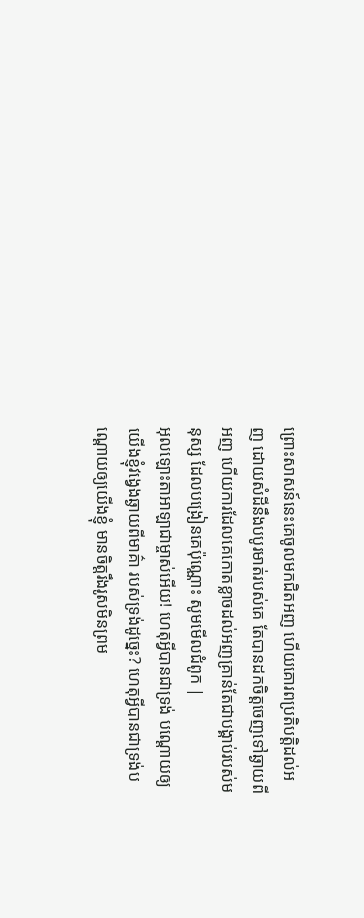ព្រោះសាសន៍នេះគេចូលមកជិតអញ ហើយគោរពប្រតិបត្តិដល់អញ ដោយសំដីនឹងបបូរមាត់របស់គេ តែបានដកចិត្តចេញទៅឆ្ងាយពីអញ ហើយការដែលគេកោតខ្លាចដល់អញគ្រាន់តែជាបង្គាប់របស់មនុស្ស ដែលបង្រៀនគេប៉ុណ្ណោះ សូមមើលជំពូក |
អុលឡោះតាអាឡាជាម្ចាស់អើយ! ហេតុអ្វីបានជាទ្រង់ បណ្ដោយឲ្យយើងខ្ញុំវង្វេងឆ្ងាយពីមាគ៌ា របស់ទ្រង់ដូច្នេះ? ហេតុអ្វីបានជាទ្រង់បណ្ដោយឲ្យយើងខ្ញុំ មានចិត្តរឹងរូសមិនព្រម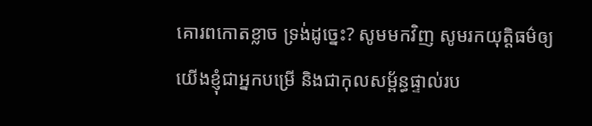គោរពកោតខ្លាច ទ្រង់ដូច្នេះ? សូមមកវិញ សូមរកយុត្តិធម៌ឲ្យយើងខ្ញុំជាអ្នកបម្រើ និងជាកុលសម្ព័ន្ធផ្ទាល់រប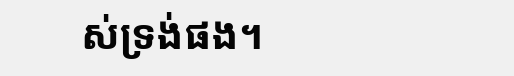ស់ទ្រង់ផង។